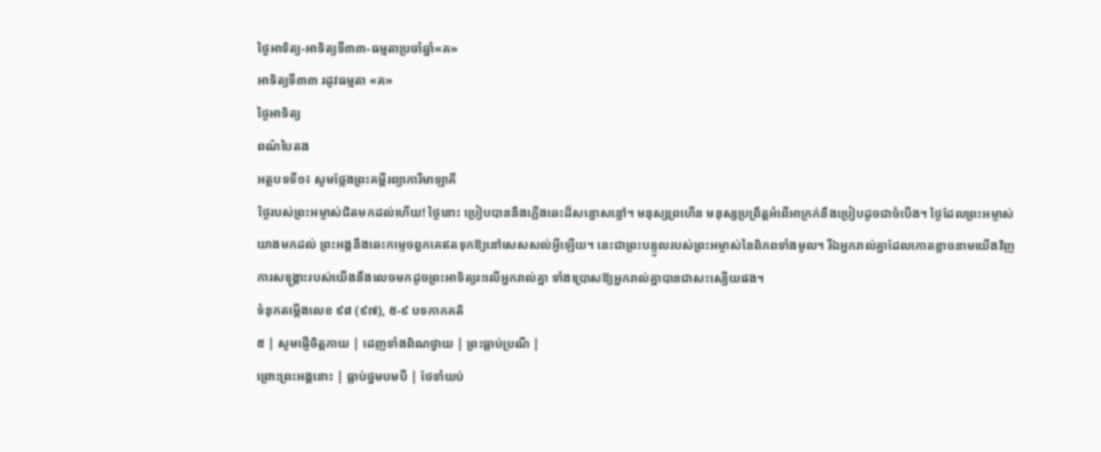ថ្ងៃអាទិត្យ-អាទិត្យទី៣៣-ធម្មតាប្រចាំឆ្នាំ«គ»
អាទិត្យទី៣៣ រដូវធម្មតា «គ»
ថ្ងៃអាទិត្យ
ពណ៌បៃតង
អត្ថបទទី១៖ សូមថ្លែងព្រះគម្ពីរព្យាការីមាឡាគី
ថ្ងៃរបស់ព្រះអម្ចាស់ជិតមកដល់ហើយ! ថ្ងៃនោះ ប្រៀបបាននឹងភ្លើងឆេះដ៏សន្ធោសន្ធៅ។ មនុស្សព្រហើន មនុស្សប្រព្រឹត្ដអំពើអាក្រក់នឹងប្រៀបដូចជាចំបើង។ ថ្ងៃដែលព្រះអម្ចាស់យាងមកដល់ ព្រះអង្គនឹងឆេះកម្ទេចពួកគេឥតទុកឱ្យនៅសេសសល់អ្វីឡើយ។ នេះជាព្រះបន្ទូលរបស់ព្រះអម្ចាស់នៃពិភពទាំងមូល។ រីឯអ្នករាល់គ្នាដែលកោតខ្លាចនាមយើងវិញ ការសង្គ្រោះរបស់យើងនឹងលេចមកដូចព្រះអាទិត្យរះលើអ្នករាល់គ្នា ទាំងប្រោសឱ្យអ្នករាល់គ្នាបានជាសះស្បើយផង។
ទំនុកតម្កើងលេខ ៩៨ (៩៧), ៥-៩ បទកាកគតិ
៥ | សូមផ្ញើចិត្ដកាយ | ដេញទាំងពិណថ្វាយ | ព្រះធ្លាប់ប្រណី |
ព្រោះព្រះអង្គនោះ | ធ្លាប់ថ្នមបមបី | ថែទាំយប់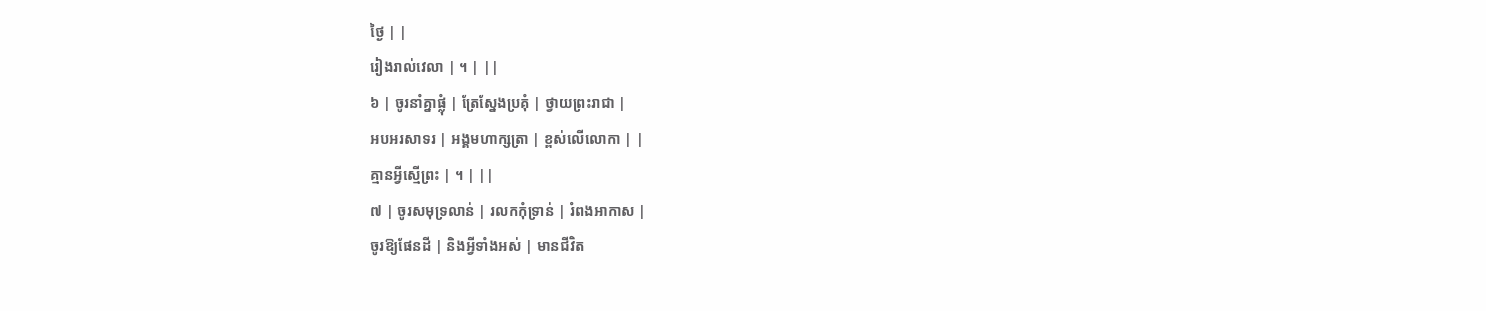ថ្ងៃ | |
រៀងរាល់វេលា | ។ | ||
៦ | ចូរនាំគ្នាផ្លុំ | ត្រែស្នែងប្រគុំ | ថ្វាយព្រះរាជា |
អបអរសាទរ | អង្គមហាក្សត្រា | ខ្ពស់លើលោកា | |
គ្មានអ្វីស្មើព្រះ | ។ | ||
៧ | ចូរសមុទ្រលាន់ | រលកកុំទ្រាន់ | រំពងអាកាស |
ចូរឱ្យផែនដី | និងអ្វីទាំងអស់ | មានជីវិត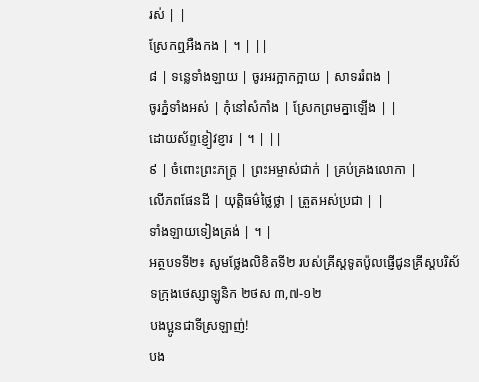រស់ | |
ស្រែកឮអឺងកង | ។ | ||
៨ | ទន្លេទាំងឡាយ | ចូរអរក្អាកក្អាយ | សាទររំពង |
ចូរភ្នំទាំងអស់ | កុំនៅសំកាំង | ស្រែកព្រមគ្នាឡើង | |
ដោយស័ព្ទខ្ញៀវខ្ញារ | ។ | ||
៩ | ចំពោះព្រះភក្រ្ដ | ព្រះអម្ចាស់ជាក់ | គ្រប់គ្រងលោកា |
លើភពផែនដី | យុត្ដិធម៌ថ្លៃថ្លា | ត្រួតអស់ប្រជា | |
ទាំងឡាយទៀងត្រង់ | ។ |
អត្ថបទទី២៖ សូមថ្លែងលិខិតទី២ របស់គ្រីស្ដទូតប៉ូលផ្ញើជូនគ្រីស្ដបរិស័ទក្រុងថេស្សាឡូនិក ២ថស ៣,៧-១២
បងប្អូនជាទីស្រឡាញ់!
បង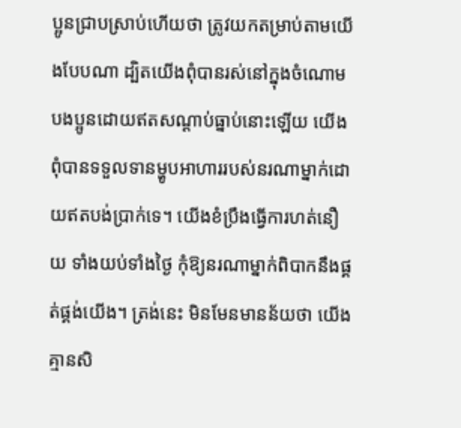ប្អូនជ្រាបស្រាប់ហើយថា ត្រូវយកតម្រាប់តាមយើងបែបណា ដ្បិតយើងពុំបានរស់នៅក្នុងចំណោមបងប្អូនដោយឥតសណ្ដាប់ធ្នាប់នោះឡើយ យើងពុំបានទទួលទានម្ហូបអាហាររបស់នរណាម្នាក់ដោយឥតបង់ប្រាក់ទេ។ យើងខំប្រឹងធ្វើការហត់នឿយ ទាំងយប់ទាំងថ្ងៃ កុំឱ្យនរណាម្នាក់ពិបាកនឹងផ្គត់ផ្គង់យើង។ ត្រង់នេះ មិនមែនមានន័យថា យើងគ្មានសិ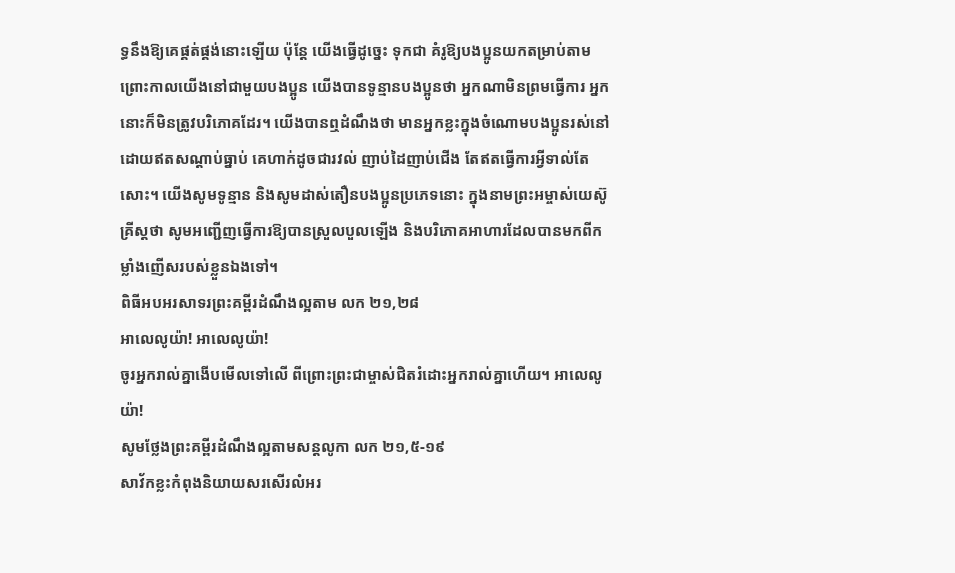ទ្ធនឹងឱ្យគេផ្គត់ផ្គង់នោះឡើយ ប៉ុន្ដែ យើងធ្វើដូច្នេះ ទុកជា គំរូឱ្យបងប្អូនយកតម្រាប់តាម ព្រោះកាលយើងនៅជាមួយបងប្អូន យើងបានទូន្មានបងប្អូនថា អ្នកណាមិនព្រមធ្វើការ អ្នកនោះក៏មិនត្រូវបរិភោគដែរ។ យើងបានឮដំណឹងថា មានអ្នកខ្លះក្នុងចំណោមបងប្អូនរស់នៅដោយឥតសណ្ដាប់ធ្នាប់ គេហាក់ដូចជារវល់ ញាប់ដៃញាប់ជើង តែឥតធ្វើការអ្វីទាល់តែសោះ។ យើងសូមទូន្មាន និងសូមដាស់តឿនបងប្អូនប្រភេទនោះ ក្នុងនាមព្រះអម្ចាស់យេស៊ូគ្រីស្ដថា សូមអញ្ជើញធ្វើការឱ្យបានស្រួលបួលឡើង និងបរិភោគអាហារដែលបានមកពីកម្លាំងញើសរបស់ខ្លួនឯងទៅ។
ពិធីអបអរសាទរព្រះគម្ពីរដំណឹងល្អតាម លក ២១,២៨
អាលេលូយ៉ា! អាលេលូយ៉ា!
ចូរអ្នករាល់គ្នាងើបមើលទៅលើ ពីព្រោះព្រះជាម្ចាស់ជិតរំដោះអ្នករាល់គ្នាហើយ។ អាលេលូយ៉ា!
សូមថ្លែងព្រះគម្ពីរដំណឹងល្អតាមសន្តលូកា លក ២១,៥-១៩
សាវ័កខ្លះកំពុងនិយាយសរសើរលំអរ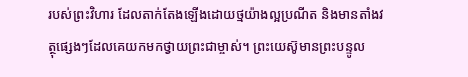របស់ព្រះវិហារ ដែលតាក់តែងឡើងដោយថ្មយ៉ាងល្អប្រណីត និងមានតាំងវត្ថុផ្សេងៗដែលគេយកមកថ្វាយព្រះជាម្ចាស់។ ព្រះយេស៊ូមានព្រះបន្ទូល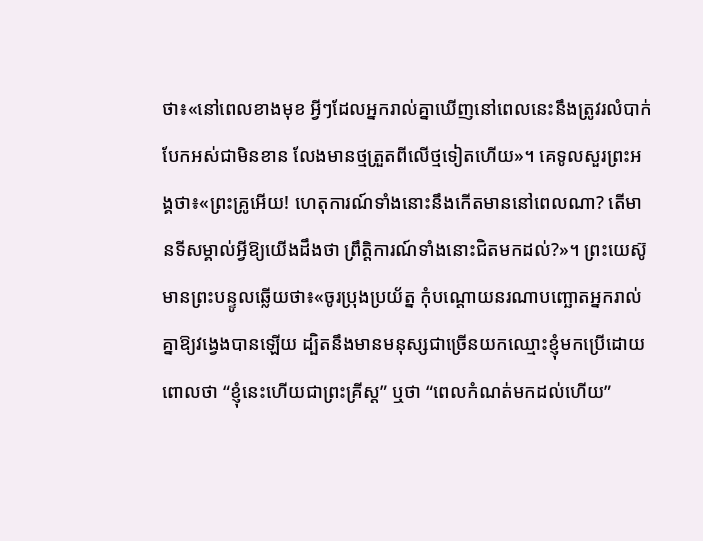ថា៖«នៅពេលខាងមុខ អ្វីៗដែលអ្នករាល់គ្នាឃើញនៅពេលនេះនឹងត្រូវរលំបាក់បែកអស់ជាមិនខាន លែងមានថ្មត្រួតពីលើថ្មទៀតហើយ»។ គេទូលសួរព្រះអង្គថា៖«ព្រះគ្រូអើយ! ហេតុការណ៍ទាំងនោះនឹងកើតមាននៅពេលណា? តើមានទីសម្គាល់អ្វីឱ្យយើងដឹងថា ព្រឹត្ដិការណ៍ទាំងនោះជិតមកដល់?»។ ព្រះយេស៊ូមានព្រះបន្ទូលឆ្លើយថា៖«ចូរប្រុងប្រយ័ត្ន កុំបណ្ដោយនរណាបញ្ឆោតអ្នករាល់គ្នាឱ្យវង្វេងបានឡើយ ដ្បិតនឹងមានមនុស្សជាច្រើនយកឈ្មោះខ្ញុំមកប្រើដោយពោលថា “ខ្ញុំនេះហើយជាព្រះគ្រីស្ដ” ឬថា “ពេលកំណត់មកដល់ហើយ”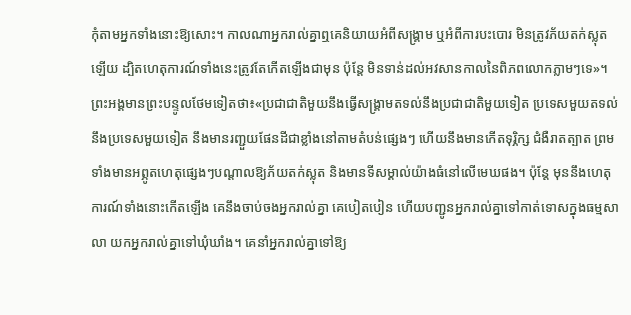កុំតាមអ្នកទាំងនោះឱ្យសោះ។ កាលណាអ្នករាល់គ្នាឮគេនិយាយអំពីសង្គ្រាម ឬអំពីការបះបោរ មិនត្រូវភ័យតក់ស្លុតឡើយ ដ្បិតហេតុការណ៍ទាំងនេះត្រូវតែកើតឡើងជាមុន ប៉ុន្ដែ មិនទាន់ដល់អវសានកាលនៃពិភពលោកភ្លាមៗទេ»។ ព្រះអង្គមានព្រះបន្ទូលថែមទៀតថា៖«ប្រជាជាតិមួយនឹងធ្វើសង្គ្រាមតទល់នឹងប្រជាជាតិមួយទៀត ប្រទេសមួយតទល់នឹងប្រទេសមួយទៀត នឹងមានរញ្ជួយផែនដីជាខ្លាំងនៅតាមតំបន់ផ្សេងៗ ហើយនឹងមានកើតទុរ្ភិក្ស ជំងឺរាតត្បាត ព្រមទាំងមានអព្ភូតហេតុផ្សេងៗបណ្ដាលឱ្យភ័យតក់ស្លុត និងមានទីសម្គាល់យ៉ាងធំនៅលើមេឃផង។ ប៉ុន្ដែ មុននឹងហេតុការណ៍ទាំងនោះកើតឡើង គេនឹងចាប់ចងអ្នករាល់គ្នា គេបៀតបៀន ហើយបញ្ជូនអ្នករាល់គ្នាទៅកាត់ទោសក្នុងធម្មសាលា យកអ្នករាល់គ្នាទៅឃុំឃាំង។ គេនាំអ្នករាល់គ្នាទៅឱ្យ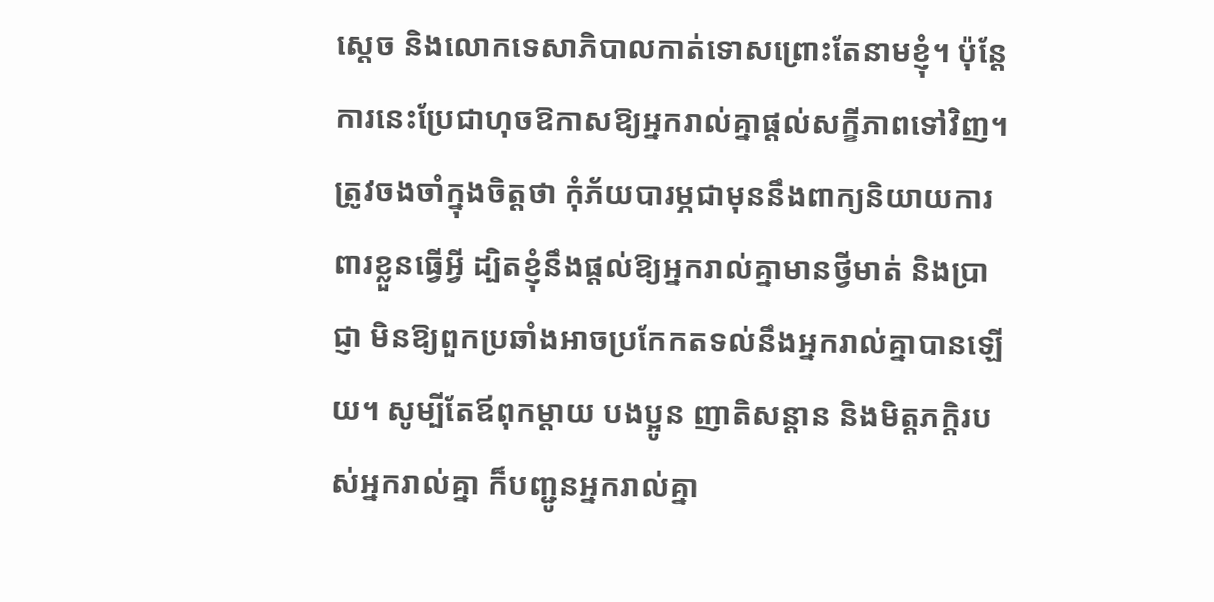ស្ដេច និងលោកទេសាភិបាលកាត់ទោសព្រោះតែនាមខ្ញុំ។ ប៉ុន្ដែ ការនេះប្រែជាហុចឱកាសឱ្យអ្នករាល់គ្នាផ្ដល់សក្ខីភាពទៅវិញ។ ត្រូវចងចាំក្នុងចិត្ដថា កុំភ័យបារម្ភជាមុននឹងពាក្យនិយាយការពារខ្លួនធ្វើអ្វី ដ្បិតខ្ញុំនឹងផ្ដល់ឱ្យអ្នករាល់គ្នាមានថ្វីមាត់ និងប្រាជ្ញា មិនឱ្យពួកប្រឆាំងអាចប្រកែកតទល់នឹងអ្នករាល់គ្នាបានឡើយ។ សូម្បីតែឪពុកម្ដាយ បងប្អូន ញាតិសន្ដាន និងមិត្ដភក្ដិរបស់អ្នករាល់គ្នា ក៏បញ្ជូនអ្នករាល់គ្នា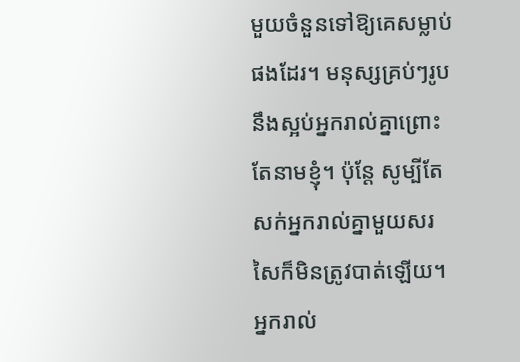មួយចំនួនទៅឱ្យគេសម្លាប់ផងដែរ។ មនុស្សគ្រប់ៗរូបនឹងស្អប់អ្នករាល់គ្នាព្រោះតែនាមខ្ញុំ។ ប៉ុន្ដែ សូម្បីតែសក់អ្នករាល់គ្នាមួយសរសៃក៏មិនត្រូវបាត់ឡើយ។ អ្នករាល់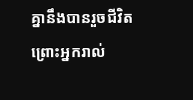គ្នានឹងបានរួចជីវិត ព្រោះអ្នករាល់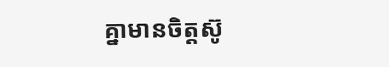គ្នាមានចិត្ដស៊ូ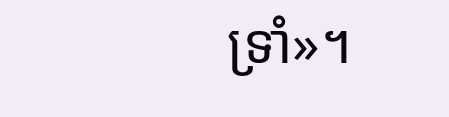ទ្រាំ»។